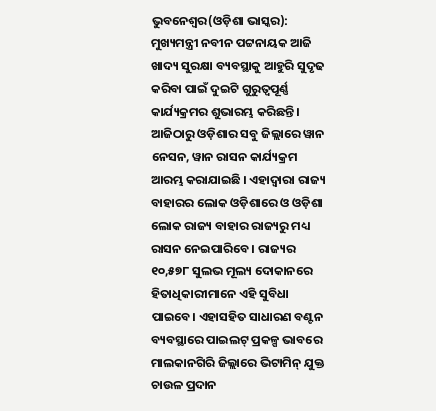ଭୁବନେଶ୍ୱର(ଓଡ଼ିଶା ଭାସ୍କର): ମୁଖ୍ୟମନ୍ତ୍ରୀ ନବୀନ ପଟ୍ଟନାୟକ ଆଜି ଖାଦ୍ୟ ସୁରକ୍ଷା ବ୍ୟବସ୍ଥାକୁ ଆହୁରି ସୁଦୃଢ କରିବା ପାଇଁ ଦୁଇଟି ଗୁରୁତ୍ୱପୂର୍ଣ୍ଣ କାର୍ଯ୍ୟକ୍ରମର ଶୁଭାରମ୍ଭ କରିଛନ୍ତି । ଆଜିଠାରୁ ଓଡ଼ିଶାର ସବୁ ଜିଲ୍ଲାରେ ୱାନ ନେସନ, ୱାନ ରାସନ କାର୍ଯ୍ୟକ୍ରମ ଆରମ୍ଭ କରାଯାଇଛି । ଏହାଦ୍ୱାରା ରାଜ୍ୟ ବାହାରର ଲୋକ ଓଡ଼ିଶାରେ ଓ ଓଡ଼ିଶା ଲୋକ ରାଜ୍ୟ ବାହାର ରାଜ୍ୟରୁ ମଧ୍ୟ ରାସନ ନେଇପାରିବେ । ରାଜ୍ୟର ୧୦,୫୭୮ ସୁଲଭ ମୂଲ୍ୟ ଦୋକାନରେ ହିତାଧିକାରୀମାନେ ଏହି ସୁବିଧା ପାଇବେ। ଏହାସହିତ ସାଧାରଣ ବଣ୍ଟନ ବ୍ୟବସ୍ଥାରେ ପାଇଲଟ୍ ପ୍ରକଳ୍ପ ଭାବରେ ମାଲକାନଗିରି ଜିଲ୍ଲାରେ ଭିଟାମିନ୍ ଯୁକ୍ତ ଚାଉଳ ପ୍ରଦାନ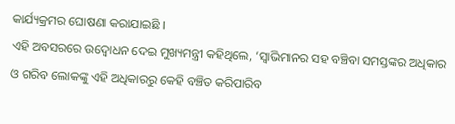କାର୍ଯ୍ୟକ୍ରମର ଘୋଷଣା କରାଯାଇଛି ।
ଏହି ଅବସରରେ ଉଦ୍ବୋଧନ ଦେଇ ମୁଖ୍ୟମନ୍ତ୍ରୀ କହିଥିଲେ, ‘ସ୍ୱାଭିମାନର ସହ ବଞ୍ଚିବା ସମସ୍ତଙ୍କର ଅଧିକାର ଓ ଗରିବ ଲୋକଙ୍କୁ ଏହି ଅଧିକାରରୁ କେହି ବଞ୍ଚିତ କରିପାରିବ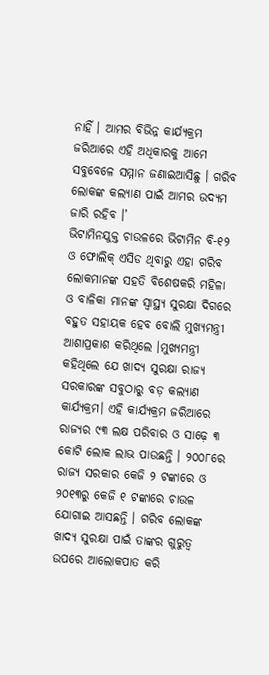ନାହିଁ । ଆମର ବିଭିନ୍ନ କାର୍ଯ୍ୟକ୍ରମ ଜରିଆରେ ଏହି ଅଧିକାରକୁ ଆମେ ସବୁବେଳେ ସମ୍ମାନ ଜଣାଇଆସିଛୁ । ଗରିବ ଲୋକଙ୍କ କଲ୍ୟାଣ ପାଇଁ ଆମର ଉଦ୍ୟମ ଜାରି ରହିବ ।’
ଭିଟାମିନଯୁକ୍ତ ଚାଉଳରେ ଭିଟାମିନ ବି-୧୨ ଓ ଫୋଲିକ୍ ଏସିଡ ଥିବାରୁ ଏହା ଗରିବ ଲୋକମାନଙ୍କ ସହତି ବିଶେଷକରି ମହିଳା ଓ ବାଳିକା ମାନଙ୍କ ସ୍ୱାସ୍ଥ୍ୟ ସୁରକ୍ଷା ଦିଗରେ ବହୁତ ସହାୟକ ହେବ ବୋଲି ମୁଖ୍ୟମନ୍ତ୍ରୀ ଆଶାପ୍ରକାଶ କରିଥିଲେ ।ମୁଖ୍ୟମନ୍ତ୍ରୀ କହିଥିଲେ ଯେ ଖାଦ୍ୟ ସୁରକ୍ଷା ରାଜ୍ୟ ସରକାରଙ୍କ ସବୁଠାରୁ ବଡ଼ କଲ୍ୟାଣ କାର୍ଯ୍ୟକ୍ରମ। ଏହି କାର୍ଯ୍ୟକ୍ରମ ଜରିଆରେ ରାଜ୍ୟର ୯୩ ଲକ୍ଷ ପରିବାର ଓ ସାଢ଼େ ୩ କୋଟି ଲୋକ ଲାଭ ପାଉଛନ୍ତି । ୨୦୦୮ରେ ରାଜ୍ୟ ସରକାର କେଜି ୨ ଟଙ୍କାରେ ଓ ୨୦୧୩ରୁ କେଜି ୧ ଟଙ୍କାରେ ଚାଉଳ ଯୋଗାଇ ଆସଛନ୍ତି । ଗରିବ ଲୋକଙ୍କ ଖାଦ୍ୟ ସୁରକ୍ଷା ପାଇଁ ତାଙ୍କର ଗୁରୁତ୍ୱ ଉପରେ ଆଲୋକପାତ କରି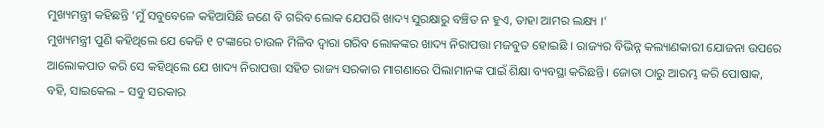ମୁଖ୍ୟମନ୍ତ୍ରୀ କହିଛନ୍ତି ‘ମୁଁ ସବୁବେଳେ କହିଆସିଛି ଜଣେ ବି ଗରିବ ଲୋକ ଯେପରି ଖାଦ୍ୟ ସୁରକ୍ଷାରୁ ବଞ୍ଚିତ ନ ହୁଏ, ତାହା ଆମର ଲକ୍ଷ୍ୟ ।’
ମୁଖ୍ୟମନ୍ତ୍ରୀ ପୁଣି କହିଥିଲେ ଯେ କେଜି ୧ ଟଙ୍କାରେ ଚାଉଳ ମିଳିବ ଦ୍ୱାରା ଗରିବ ଲୋକଙ୍କର ଖାଦ୍ୟ ନିରାପତ୍ତା ମଜବୁତ ହୋଇଛି । ରାଜ୍ୟର ବିଭିନ୍ନ କଲ୍ୟାଣକାରୀ ଯୋଜନା ଉପରେ ଆଲୋକପାତ କରି ସେ କହିଥିଲେ ଯେ ଖାଦ୍ୟ ନିରାପତ୍ତା ସହିତ ରାଜ୍ୟ ସରକାର ମାଗଣାରେ ପିଲାମାନଙ୍କ ପାଇଁ ଶିକ୍ଷା ବ୍ୟବସ୍ଥା କରିଛନ୍ତି। ଜୋତା ଠାରୁ ଆରମ୍ଭ କରି ପୋଷାକ, ବହି, ସାଇକେଲ – ସବୁ ସରକାର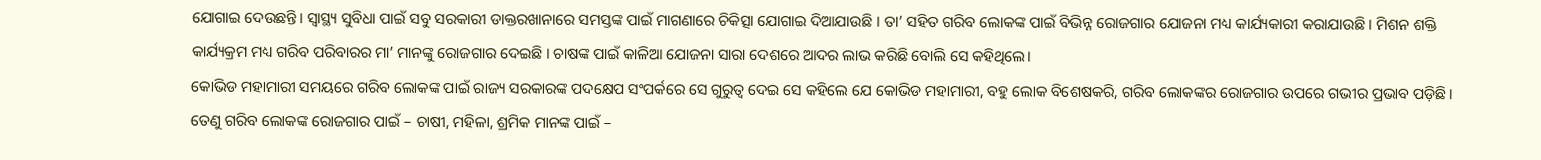ଯୋଗାଇ ଦେଉଛନ୍ତି। ସ୍ୱାସ୍ଥ୍ୟ ସୁବିଧା ପାଇଁ ସବୁ ସରକାରୀ ଡାକ୍ତରଖାନାରେ ସମସ୍ତଙ୍କ ପାଇଁ ମାଗଣାରେ ଚିକିତ୍ସା ଯୋଗାଇ ଦିଆଯାଉଛି । ତା’ ସହିତ ଗରିବ ଲୋକଙ୍କ ପାଇଁ ବିଭିନ୍ନ ରୋଜଗାର ଯୋଜନା ମଧ୍ୟ କାର୍ଯ୍ୟକାରୀ କରାଯାଉଛି । ମିଶନ ଶକ୍ତି କାର୍ଯ୍ୟକ୍ରମ ମଧ୍ୟ ଗରିବ ପରିବାରର ମା’ ମାନଙ୍କୁ ରୋଜଗାର ଦେଇଛି । ଚାଷଙ୍କ ପାଇଁ କାଳିଆ ଯୋଜନା ସାରା ଦେଶରେ ଆଦର ଲାଭ କରିଛି ବୋଲି ସେ କହିଥିଲେ।
କୋଭିଡ ମହାମାରୀ ସମୟରେ ଗରିବ ଲୋକଙ୍କ ପାଇଁ ରାଜ୍ୟ ସରକାରଙ୍କ ପଦକ୍ଷେପ ସଂପର୍କରେ ସେ ଗୁରୁତ୍ୱ ଦେଇ ସେ କହିଲେ ଯେ କୋଭିଡ ମହାମାରୀ, ବହୁ ଲୋକ ବିଶେଷକରି, ଗରିବ ଲୋକଙ୍କର ରୋଜଗାର ଉପରେ ଗଭୀର ପ୍ରଭାବ ପଡ଼ିଛି। ତେଣୁ ଗରିବ ଲୋକଙ୍କ ରୋଜଗାର ପାଇଁ – ଚାଷୀ, ମହିଳା, ଶ୍ରମିକ ମାନଙ୍କ ପାଇଁ –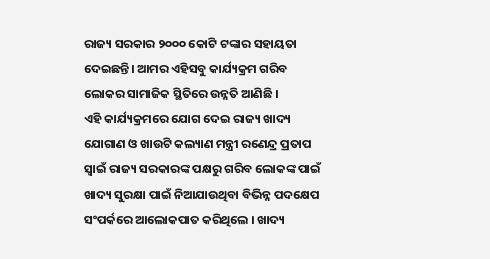ରାଜ୍ୟ ସରକାର ୨୦୦୦ କୋଟି ଟଙ୍କାର ସହାୟତା ଦେଇଛନ୍ତି। ଆମର ଏହିସବୁ କାର୍ଯ୍ୟକ୍ରମ ଗରିବ ଲୋକର ସାମାଜିକ ସ୍ଥିତିରେ ଉନ୍ନତି ଆଣିଛି ।
ଏହି କାର୍ଯ୍ୟକ୍ରମରେ ଯୋଗ ଦେଇ ରାଜ୍ୟ ଖାଦ୍ୟ ଯୋଗାଣ ଓ ଖାଉଟି କଲ୍ୟାଣ ମନ୍ତ୍ରୀ ରଣେନ୍ଦ୍ର ପ୍ରତାପ ସ୍ୱାଇଁ ରାଜ୍ୟ ସରକାରଙ୍କ ପକ୍ଷରୁ ଗରିବ ଲୋକଙ୍କ ପାଇଁ ଖାଦ୍ୟ ସୁରକ୍ଷା ପାଇଁ ନିଆଯାଉଥିବା ବିଭିନ୍ନ ପଦକ୍ଷେପ ସଂପର୍କରେ ଆଲୋକପାତ କରିଥିଲେ । ଖାଦ୍ୟ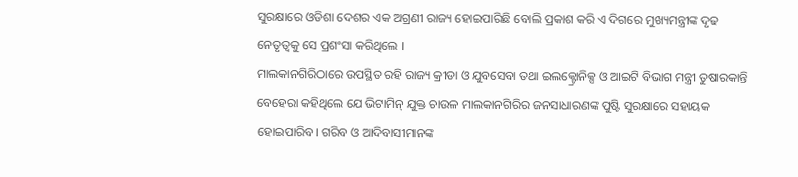ସୁରକ୍ଷାରେ ଓଡିଶା ଦେଶର ଏକ ଅଗ୍ରଣୀ ରାଜ୍ୟ ହୋଇପାରିଛି ବୋଲି ପ୍ରକାଶ କରି ଏ ଦିଗରେ ମୁଖ୍ୟମନ୍ତ୍ରୀଙ୍କ ଦୃଢ ନେତୃତ୍ୱକୁ ସେ ପ୍ରଶଂସା କରିଥିଲେ ।
ମାଲକାନଗିରିଠାରେ ଉପସ୍ଥିତ ରହି ରାଜ୍ୟ କ୍ରୀଡା ଓ ଯୁବସେବା ତଥା ଇଲକ୍ଟ୍ରୋନିକ୍ସ ଓ ଆଇଟି ବିଭାଗ ମନ୍ତ୍ରୀ ତୁଷାରକାନ୍ତି ବେହେରା କହିଥିଲେ ଯେ ଭିଟାମିନ୍ ଯୁକ୍ତ ଚାଉଳ ମାଲକାନଗିରିର ଜନସାଧାରଣଙ୍କ ପୁଷ୍ଟି ସୁରକ୍ଷାରେ ସହାୟକ ହୋଇପାରିବ। ଗରିବ ଓ ଆଦିବାସୀମାନଙ୍କ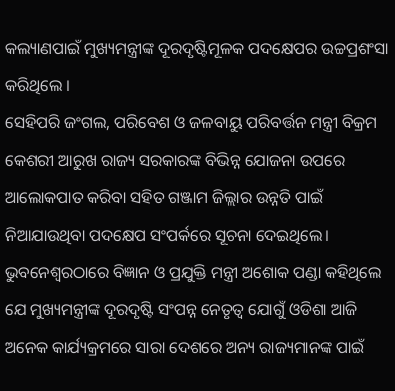କଲ୍ୟାଣପାଇଁ ମୁଖ୍ୟମନ୍ତ୍ରୀଙ୍କ ଦୂରଦୃଷ୍ଟିମୂଳକ ପଦକ୍ଷେପର ଉଚ୍ଚପ୍ରଶଂସା କରିଥିଲେ ।
ସେହିପରି ଜଂଗଲ, ପରିବେଶ ଓ ଜଳବାୟୁ ପରିବର୍ତ୍ତନ ମନ୍ତ୍ରୀ ବିକ୍ରମ କେଶରୀ ଆରୁଖ ରାଜ୍ୟ ସରକାରଙ୍କ ବିଭିନ୍ନ ଯୋଜନା ଉପରେ ଆଲୋକପାତ କରିବା ସହିତ ଗଞ୍ଜାମ ଜିଲ୍ଲାର ଉନ୍ନତି ପାଇଁ ନିଆଯାଉଥିବା ପଦକ୍ଷେପ ସଂପର୍କରେ ସୂଚନା ଦେଇଥିଲେ। ଭୁବନେଶ୍ୱରଠାରେ ବିଜ୍ଞାନ ଓ ପ୍ରଯୁକ୍ତି ମନ୍ତ୍ରୀ ଅଶୋକ ପଣ୍ଡା କହିଥିଲେ ଯେ ମୁଖ୍ୟମନ୍ତ୍ରୀଙ୍କ ଦୂରଦୃଷ୍ଟି ସଂପନ୍ନ ନେତୃତ୍ୱ ଯୋଗୁଁ ଓଡିଶା ଆଜି ଅନେକ କାର୍ଯ୍ୟକ୍ରମରେ ସାରା ଦେଶରେ ଅନ୍ୟ ରାଜ୍ୟମାନଙ୍କ ପାଇଁ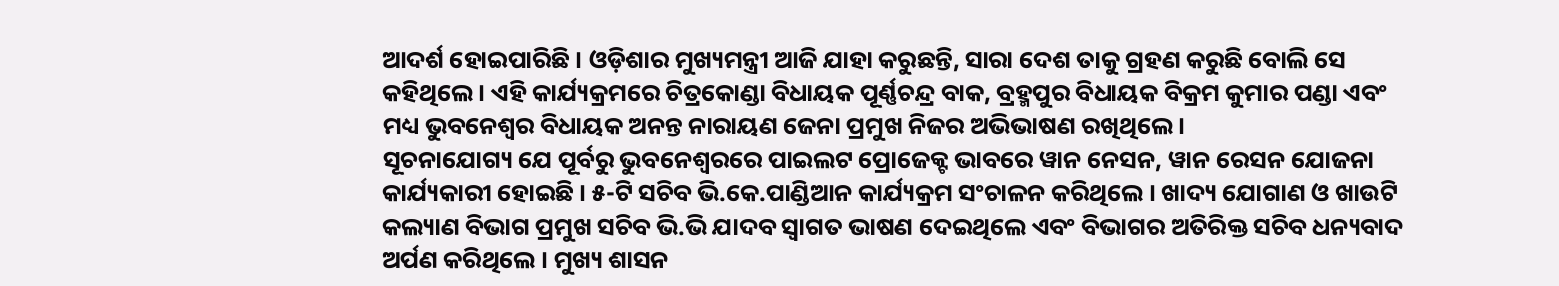ଆଦର୍ଶ ହୋଇପାରିଛି । ଓଡ଼ିଶାର ମୁଖ୍ୟମନ୍ତ୍ରୀ ଆଜି ଯାହା କରୁଛନ୍ତି, ସାରା ଦେଶ ତାକୁ ଗ୍ରହଣ କରୁଛି ବୋଲି ସେ କହିଥିଲେ । ଏହି କାର୍ଯ୍ୟକ୍ରମରେ ଚିତ୍ରକୋଣ୍ଡା ବିଧାୟକ ପୂର୍ଣ୍ଣଚନ୍ଦ୍ର ବାକ, ବ୍ରହ୍ମପୁର ବିଧାୟକ ବିକ୍ରମ କୁମାର ପଣ୍ଡା ଏବଂ ମଧ୍ୟ ଭୁବନେଶ୍ୱର ବିଧାୟକ ଅନନ୍ତ ନାରାୟଣ ଜେନା ପ୍ରମୁଖ ନିଜର ଅଭିଭାଷଣ ରଖିଥିଲେ।
ସୂଚନାଯୋଗ୍ୟ ଯେ ପୂର୍ବରୁ ଭୁବନେଶ୍ୱରରେ ପାଇଲଟ ପ୍ରୋଜେକ୍ଟ ଭାବରେ ୱାନ ନେସନ, ୱାନ ରେସନ ଯୋଜନା କାର୍ଯ୍ୟକାରୀ ହୋଇଛି । ୫-ଟି ସଚିବ ଭି.କେ.ପାଣ୍ଡିଆନ କାର୍ଯ୍ୟକ୍ରମ ସଂଚାଳନ କରିଥିଲେ । ଖାଦ୍ୟ ଯୋଗାଣ ଓ ଖାଉଟି କଲ୍ୟାଣ ବିଭାଗ ପ୍ରମୁଖ ସଚିବ ଭି.ଭି ଯାଦବ ସ୍ୱାଗତ ଭାଷଣ ଦେଇଥିଲେ ଏବଂ ବିଭାଗର ଅତିରିକ୍ତ ସଚିବ ଧନ୍ୟବାଦ ଅର୍ପଣ କରିଥିଲେ । ମୁଖ୍ୟ ଶାସନ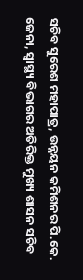ସଚିବ ସୁରେଶ ମହାପାତ୍ର, ଉନ୍ନୟନ କମିଶନର ପି.କେ. ଜେନା, ସ୍ୱାସ୍ଥ୍ୟ ବିଭାଗର ଅତିରିକ୍ତ ମୁଖ୍ୟ ଶାସନ ସଚିବ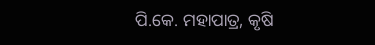ପି.କେ. ମହାପାତ୍ର, କୃଷି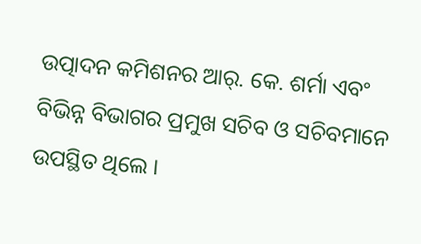ଉତ୍ପାଦନ କମିଶନର ଆର୍. କେ. ଶର୍ମା ଏବଂ ବିଭିନ୍ନ ବିଭାଗର ପ୍ରମୁଖ ସଚିବ ଓ ସଚିବମାନେ ଉପସ୍ଥିତ ଥିଲେ ।